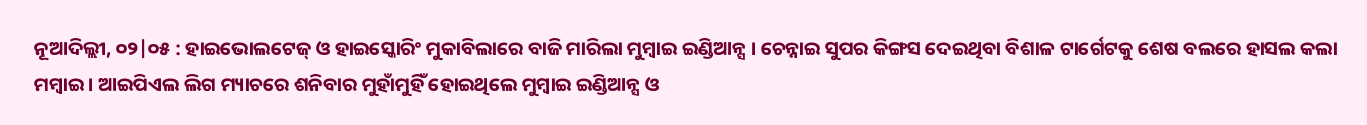ନୂଆଦିଲ୍ଲୀ, ୦୨|୦୫ : ହାଇଭୋଲଟେଜ୍ ଓ ହାଇସ୍କୋରିଂ ମୁକାବିଲାରେ ବାଜି ମାରିଲା ମୁମ୍ବାଇ ଇଣ୍ଡିଆନ୍ସ । ଚେନ୍ନାଇ ସୁପର କିଙ୍ଗସ ଦେଇଥିବା ବିଶାଳ ଟାର୍ଗେଟକୁ ଶେଷ ବଲରେ ହାସଲ କଲା ମମ୍ବାଇ । ଆଇପିଏଲ ଲିଗ ମ୍ୟାଚରେ ଶନିବାର ମୁହାଁମୁହିଁ ହୋଇଥିଲେ ମୁମ୍ବାଇ ଇଣ୍ଡିଆନ୍ସ ଓ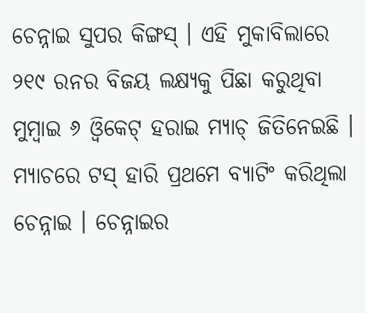ଚେନ୍ନାଇ ସୁପର କିଙ୍ଗସ୍ । ଏହି ମୁକାବିଲାରେ ୨୧୯ ରନର ବିଜୟ ଲକ୍ଷ୍ୟକୁ ପିଛା କରୁଥିବା ମୁମ୍ବାଇ ୬ ଓ୍ୱିକେଟ୍ ହରାଇ ମ୍ୟାଚ୍ ଜିତିନେଇଛି ।
ମ୍ୟାଚରେ ଟସ୍ ହାରି ପ୍ରଥମେ ବ୍ୟାଟିଂ କରିଥିଲା ଚେନ୍ନାଇ । ଚେନ୍ନାଇର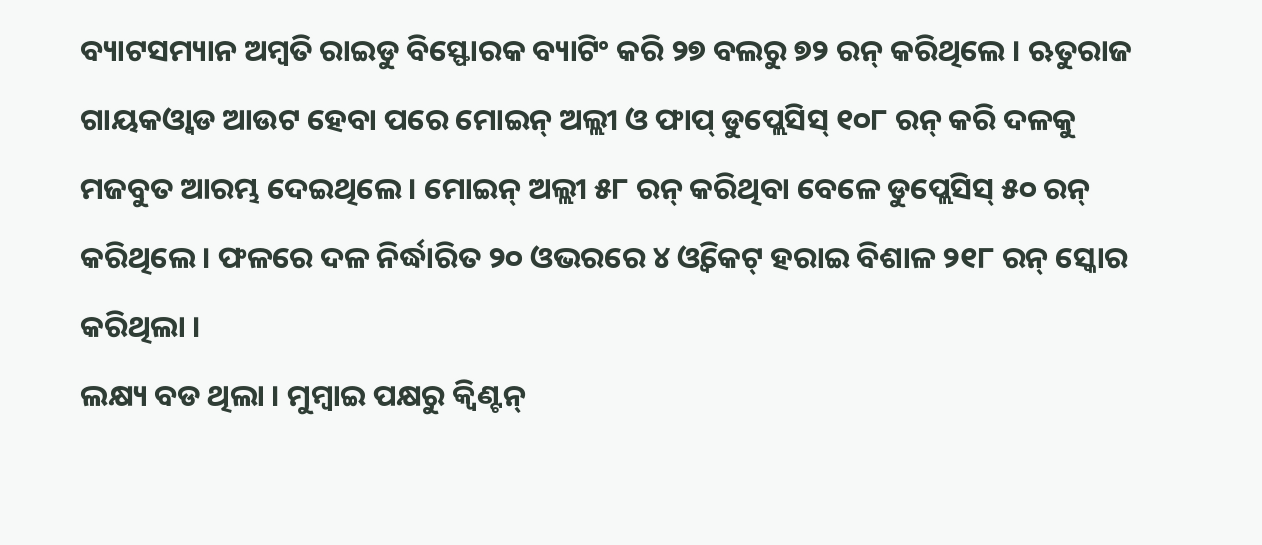ବ୍ୟାଟସମ୍ୟାନ ଅମ୍ବତି ରାଇଡୁ ବିସ୍ଫୋରକ ବ୍ୟାଟିଂ କରି ୨୭ ବଲରୁ ୭୨ ରନ୍ କରିଥିଲେ । ଋତୁରାଜ ଗାୟକଓ୍ୱାଡ ଆଉଟ ହେବା ପରେ ମୋଇନ୍ ଅଲ୍ଲୀ ଓ ଫାପ୍ ଡୁପ୍ଲେସିସ୍ ୧୦୮ ରନ୍ କରି ଦଳକୁ ମଜବୁତ ଆରମ୍ଭ ଦେଇଥିଲେ । ମୋଇନ୍ ଅଲ୍ଲୀ ୫୮ ରନ୍ କରିଥିବା ବେଳେ ଡୁପ୍ଲେସିସ୍ ୫୦ ରନ୍ କରିଥିଲେ । ଫଳରେ ଦଳ ନିର୍ଦ୍ଧାରିତ ୨୦ ଓଭରରେ ୪ ଓ୍ୱିକେଟ୍ ହରାଇ ବିଶାଳ ୨୧୮ ରନ୍ ସ୍କୋର କରିଥିଲା ।
ଲକ୍ଷ୍ୟ ବଡ ଥିଲା । ମୁମ୍ବାଇ ପକ୍ଷରୁ କ୍ୱିଣ୍ଟନ୍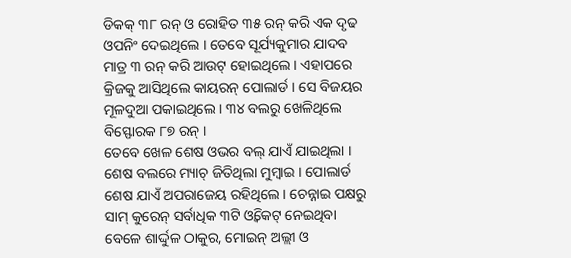ଡିକକ୍ ୩୮ ରନ୍ ଓ ରୋହିତ ୩୫ ରନ୍ କରି ଏକ ଦୃଢ ଓପନିଂ ଦେଇଥିଲେ । ତେବେ ସୂର୍ଯ୍ୟକୁମାର ଯାଦବ ମାତ୍ର ୩ ରନ୍ କରି ଆଉଟ୍ ହୋଇଥିଲେ । ଏହାପରେ କ୍ରିଜକୁ ଆସିଥିଲେ କାୟରନ୍ ପୋଲାର୍ଡ । ସେ ବିଜୟର ମୂଳଦୁଆ ପକାଇଥିଲେ । ୩୪ ବଲରୁ ଖେଳିଥିଲେ ବିସ୍ଫୋରକ ୮୭ ରନ୍ ।
ତେବେ ଖେଳ ଶେଷ ଓଭର ବଲ୍ ଯାଏଁ ଯାଇଥିଲା । ଶେଷ ବଲରେ ମ୍ୟାଚ୍ ଜିତିଥିଲା ମୁମ୍ବାଇ । ପୋଲାର୍ଡ ଶେଷ ଯାଏଁ ଅପରାଜେୟ ରହିଥିଲେ । ଚେନ୍ନାଇ ପକ୍ଷରୁ ସାମ୍ କୁରେନ୍ ସର୍ବାଧିକ ୩ଟି ଓ୍ୱିକେଟ୍ ନେଇଥିବା ବେଳେ ଶାର୍ଦ୍ଦୁଳ ଠାକୁର, ମୋଇନ୍ ଅଲ୍ଲୀ ଓ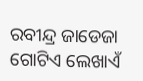ରବୀନ୍ଦ୍ର ଜାଡେଜା ଗୋଟିଏ ଲେଖାଏଁ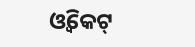ଓ୍ୱିକେଟ୍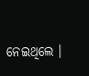ନେଇଥିଲେ ।